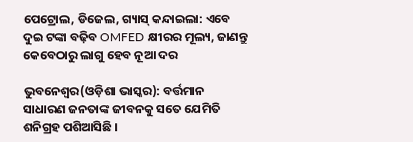ପେଟ୍ରୋଲ, ଡିଜେଲ, ଗ୍ୟାସ୍ କନ୍ଦାଇଲା: ଏବେ ଦୁଇ ଟଙ୍କା ବଢ଼ିବ OMFED କ୍ଷୀରର ମୂଲ୍ୟ, ଜାଣନ୍ତୁ କେବେଠାରୁ ଲାଗୁ ହେବ ନୂଆ ଦର

ଭୁବନେଶ୍ୱର(ଓଡ଼ିଶା ଭାସ୍କର): ବର୍ତ୍ତମାନ ସାଧାରଣ ଜନତାଙ୍କ ଜୀବନକୁ ସତେ ଯେମିତି ଶନିଗ୍ରହ ପଶିଆସିଛି ।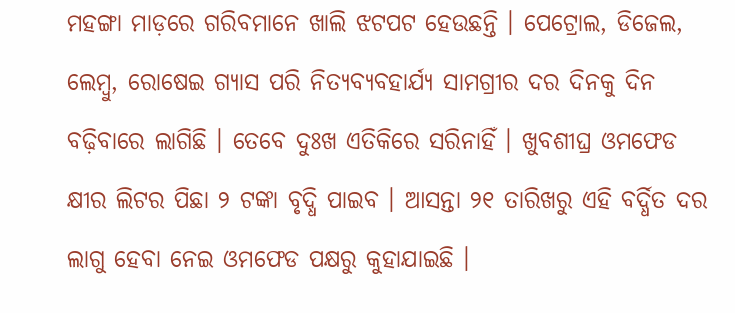ମହଙ୍ଗା ମାଡ଼ରେ ଗରିବମାନେ ଖାଲି ଝଟପଟ ହେଉଛନ୍ତି । ପେଟ୍ରୋଲ, ଡିଜେଲ, ଲେମ୍ବୁ, ରୋଷେଇ ଗ୍ୟାସ ପରି ନିତ୍ୟବ୍ୟବହାର୍ଯ୍ୟ ସାମଗ୍ରୀର ଦର ଦିନକୁ ଦିନ ବଢ଼ିବାରେ ଲାଗିଛି । ତେବେ ଦୁଃଖ ଏତିକିରେ ସରିନାହିଁ । ଖୁବଶୀଘ୍ର ଓମଫେଡ କ୍ଷୀର ଲିଟର ପିଛା ୨ ଟଙ୍କା ବୃଦ୍ଧି ପାଇବ । ଆସନ୍ତା ୨୧ ତାରିଖରୁ ଏହି ବର୍ଦ୍ଧିତ ଦର ଲାଗୁ ହେବା ନେଇ ଓମଫେଡ ପକ୍ଷରୁ କୁହାଯାଇଛି ।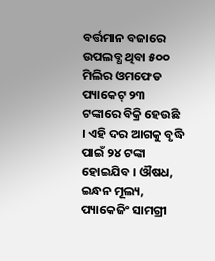ବର୍ତ୍ତମାନ ବଜାରେ ଉପଲବ୍ଧ ଥିବା ୫୦୦ ମିଲିର ଓମଫେଡ ପ୍ୟାକେଟ୍ ୨୩ ଟଙ୍କାରେ ବିକ୍ରି ହେଉଛି । ଏହି ଦର ଆଗକୁ ବୃଦ୍ଧି ପାଇଁ ୨୪ ଟଙ୍କା ହୋଇଯିବ । ଔଷଧ, ଇନ୍ଧନ ମୂଲ୍ୟ, ପ୍ୟାକେଜିଂ ସାମଗ୍ରୀ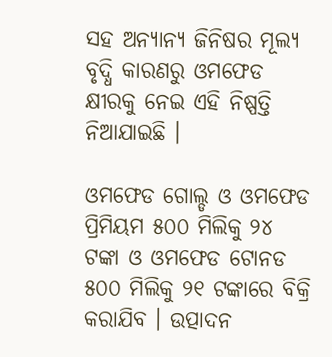ସହ ଅନ୍ୟାନ୍ୟ ଜିନିଷର ମୂଲ୍ୟ ବୃଦ୍ଧି କାରଣରୁ ଓମଫେଡ କ୍ଷୀରକୁ ନେଇ ଏହି ନିଷ୍ପତ୍ତି ନିଆଯାଇଛି ।

ଓମଫେଡ ଗୋଲ୍ଡ ଓ ଓମଫେଡ ପ୍ରିମିୟମ ୫୦୦ ମିଲିକୁ ୨୪ ଟଙ୍କା ଓ ଓମଫେଡ ଟୋନଡ ୫୦୦ ମିଲିକୁ ୨୧ ଟଙ୍କାରେ ବିକ୍ରି କରାଯିବ । ଉତ୍ପାଦନ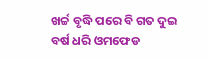ଖର୍ଚ୍ଚ ବୃଦ୍ଧି ପରେ ବି ଗତ ଦୁଇ ବର୍ଷ ଧରି ଓମଫେଡ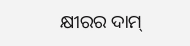କ୍ଷୀରର ଦାମ୍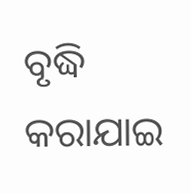ବୃଦ୍ଧି କରାଯାଇ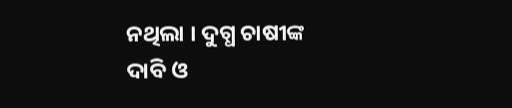ନଥିଲା । ଦୁଗ୍ଧ ଚାଷୀଙ୍କ ଦାବି ଓ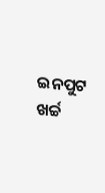ଇନପୁଟ ଖର୍ଚ୍ଚ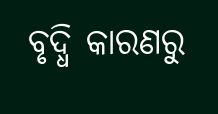ବୃଦ୍ଧି କାରଣରୁ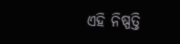ଏହି ନିଷ୍ପତ୍ତି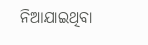ନିଆଯାଇଥିବା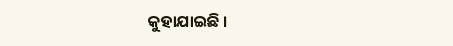କୁହାଯାଇଛି ।